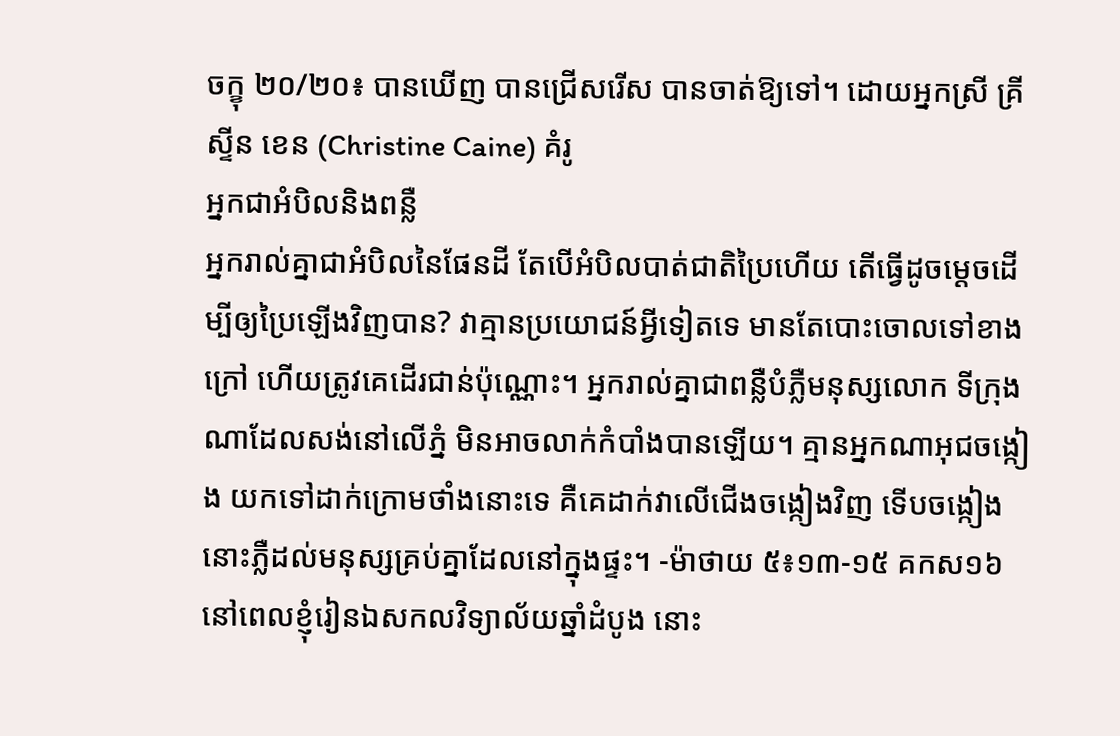ចក្ខុ ២០/២០៖ បានឃើញ បានជ្រើសរើស បានចាត់ឱ្យទៅ។ ដោយអ្នកស្រី គ្រីស្ទីន ខេន (Christine Caine) គំរូ
អ្នកជាអំបិលនិងពន្លឺ
អ្នករាល់គ្នាជាអំបិលនៃផែនដី តែបើអំបិលបាត់ជាតិប្រៃហើយ តើធ្វើដូចម្តេចដើម្បីឲ្យប្រៃឡើងវិញបាន? វាគ្មានប្រយោជន៍អ្វីទៀតទេ មានតែបោះចោលទៅខាងក្រៅ ហើយត្រូវគេដើរជាន់ប៉ុណ្ណោះ។ អ្នករាល់គ្នាជាពន្លឺបំភ្លឺមនុស្សលោក ទីក្រុងណាដែលសង់នៅលើភ្នំ មិនអាចលាក់កំបាំងបានឡើយ។ គ្មានអ្នកណាអុជចង្កៀង យកទៅដាក់ក្រោមថាំងនោះទេ គឺគេដាក់វាលើជើងចង្កៀងវិញ ទើបចង្កៀងនោះភ្លឺដល់មនុស្សគ្រប់គ្នាដែលនៅក្នុងផ្ទះ។ -ម៉ាថាយ ៥៖១៣-១៥ គកស១៦
នៅពេលខ្ញុំរៀនឯសកលវិទ្យាល័យឆ្នាំដំបូង នោះ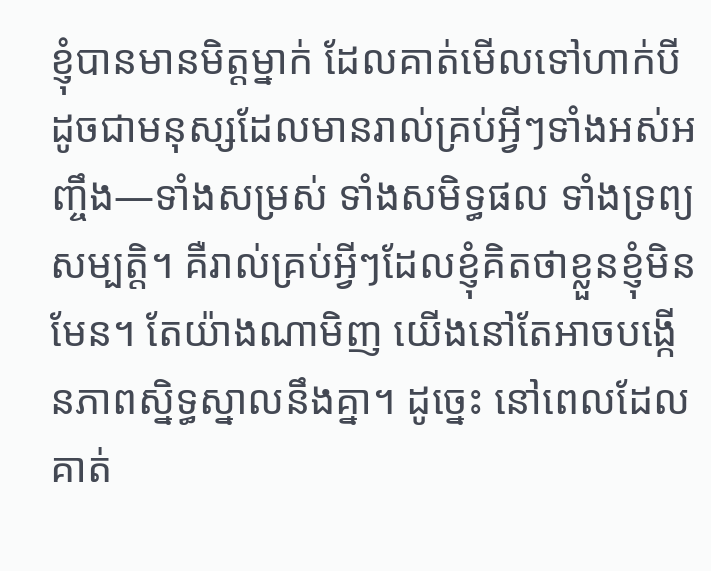ខ្ញុំបានមានមិត្តម្នាក់ ដែលគាត់មើលទៅហាក់បីដូចជាមនុស្សដែលមានរាល់គ្រប់អ្វីៗទាំងអស់អញ្ចឹង—ទាំងសម្រស់ ទាំងសមិទ្ធផល ទាំងទ្រព្យសម្បត្តិ។ គឺរាល់គ្រប់អ្វីៗដែលខ្ញុំគិតថាខ្លួនខ្ញុំមិនមែន។ តែយ៉ាងណាមិញ យើងនៅតែអាចបង្កើនភាពស្និទ្ធស្នាលនឹងគ្នា។ ដូច្នេះ នៅពេលដែលគាត់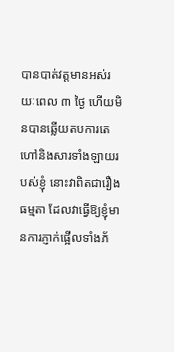បានបាត់វត្តមានអស់រយៈពេល ៣ ថ្ងៃ ហើយមិនបានឆ្លើយតបការតេហៅនិងសារទាំងឡាយរបស់ខ្ញុំ នោះវាពិតជារឿងធម្មតា ដែលវាធ្វើឱ្យខ្ញុំមានការភ្ញាក់ផ្អើលទាំងភ័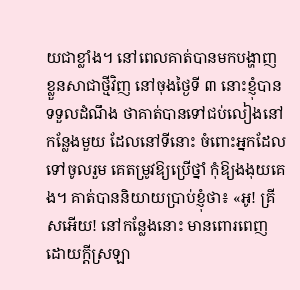យជាខ្លាំង។ នៅពេលគាត់បានមកបង្ហាញខ្លួនសាជាថ្មីវិញ នៅចុងថ្ងៃទី ៣ នោះខ្ញុំបានទទួលដំណឹង ថាគាត់បានទៅជប់លៀងនៅកន្លែងមួយ ដែលនៅទីនោះ ចំពោះអ្នកដែលទៅចូលរួម គេតម្រូវឱ្យប្រើថ្នាំ កុំឱ្យងងុយគេង។ គាត់បាននិយាយប្រាប់ខ្ញុំថា៖ «អូ! គ្រីសអើយ! នៅកន្លែងនោះ មានពោរពេញដោយក្ដីស្រឡា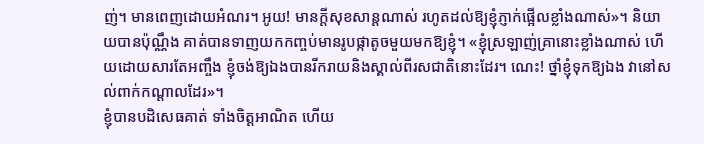ញ់។ មានពេញដោយអំណរ។ អូយ! មានក្ដីសុខសាន្តណាស់ រហូតដល់ឱ្យខ្ញុំភ្ញាក់ផ្អើលខ្លាំងណាស់»។ និយាយបានប៉ុណ្ណឹង គាត់បានទាញយកកញ្ចប់មានរូបផ្កាតូចមួយមកឱ្យខ្ញុំ។ «ខ្ញុំស្រឡាញ់គ្រានោះខ្លាំងណាស់ ហើយដោយសារតែអញ្ចឹង ខ្ញុំចង់ឱ្យឯងបានរីករាយនិងស្គាល់ពីរសជាតិនោះដែរ។ ណេះ! ថ្នាំខ្ញុំទុកឱ្យឯង វានៅសល់ពាក់កណ្ដាលដែរ»។
ខ្ញុំបានបដិសេធគាត់ ទាំងចិត្តអាណិត ហើយ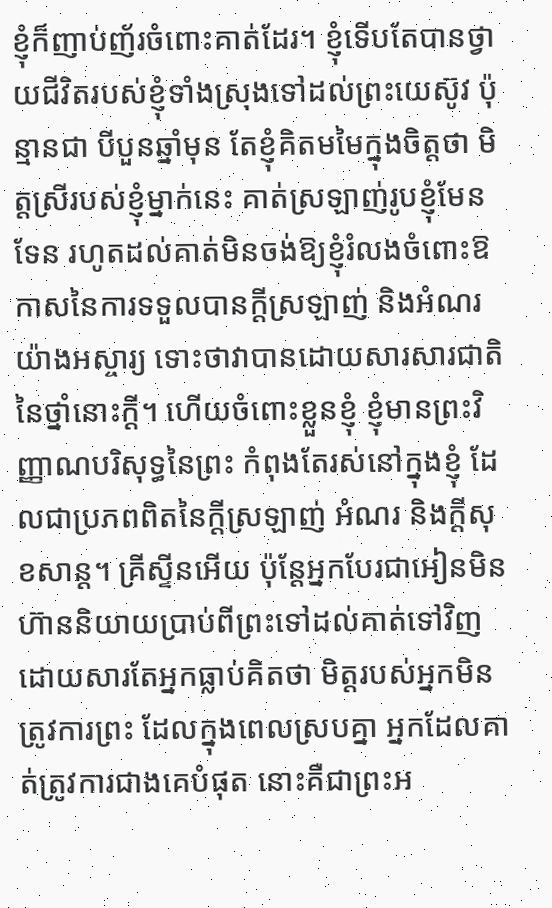ខ្ញុំក៏ញាប់ញ័រចំពោះគាត់ដែរ។ ខ្ញុំទើបតែបានថ្វាយជីវិតរបស់ខ្ញុំទាំងស្រុងទៅដល់ព្រះយេស៊ូវ ប៉ុន្មានជា បីបួនឆ្នាំមុន តែខ្ញុំគិតមមៃក្នុងចិត្តថា មិត្តស្រីរបស់ខ្ញុំម្នាក់នេះ គាត់ស្រឡាញ់រូបខ្ញុំមែនទែន រហូតដល់គាត់មិនចង់ឱ្យខ្ញុំរំលងចំពោះឱកាសនៃការទទួលបានក្ដីស្រឡាញ់ និងអំណរយ៉ាងអស្ចារ្យ ទោះថាវាបានដោយសារសារជាតិនៃថ្នាំនោះក្ដី។ ហើយចំពោះខ្លួនខ្ញុំ ខ្ញុំមានព្រះវិញ្ញាណបរិសុទ្ធនៃព្រះ កំពុងតែរស់នៅក្នុងខ្ញុំ ដែលជាប្រភពពិតនៃក្ដីស្រឡាញ់ អំណរ និងក្ដីសុខសាន្ត។ គ្រីស្ទីនអើយ ប៉ុន្តែអ្នកបែរជាអៀនមិនហ៊ាននិយាយប្រាប់ពីព្រះទៅដល់គាត់ទៅវិញ ដោយសារតែអ្នកធ្លាប់គិតថា មិត្តរបស់អ្នកមិនត្រូវការព្រះ ដែលក្នុងពេលស្របគ្នា អ្នកដែលគាត់ត្រូវការជាងគេបំផុត នោះគឺជាព្រះអ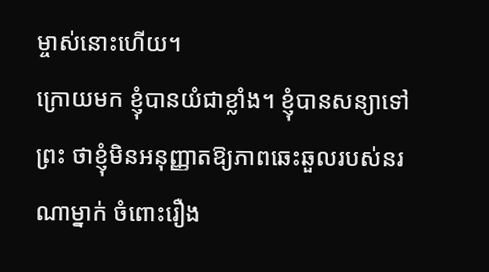ម្ចាស់នោះហើយ។
ក្រោយមក ខ្ញុំបានយំជាខ្លាំង។ ខ្ញុំបានសន្យាទៅព្រះ ថាខ្ញុំមិនអនុញ្ញាតឱ្យភាពឆេះឆួលរបស់នរណាម្នាក់ ចំពោះរឿង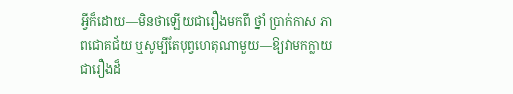អ្វីក៏ដោយ—មិនថាឡើយជារឿងមកពី ថ្នាំ ប្រាក់កាស ភាពជោគជ័យ ឬសូម្បីតែបុព្វហេតុណាមួយ—ឱ្យវាមកក្លាយជារឿងដ៏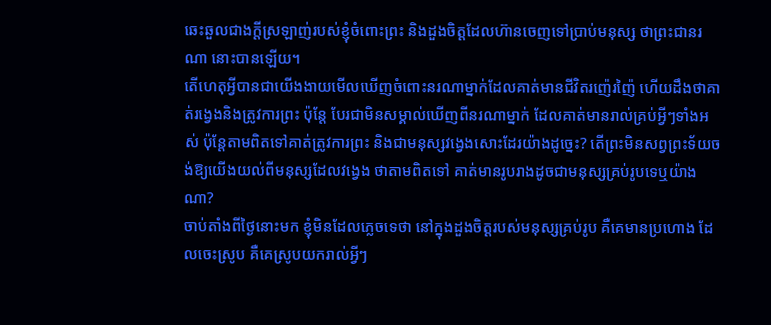ឆេះឆួលជាងក្ដីស្រឡាញ់របស់ខ្ញុំចំពោះព្រះ និងដួងចិត្តដែលហ៊ានចេញទៅប្រាប់មនុស្ស ថាព្រះជានរណា នោះបានឡើយ។
តើហេតុអ្វីបានជាយើងងាយមើលឃើញចំពោះនរណាម្នាក់ដែលគាត់មានជីវិតរញ៉េរញ៉ៃ ហើយដឹងថាគាត់រង្វេងនិងត្រូវការព្រះ ប៉ុន្តែ បែរជាមិនសម្គាល់ឃើញពីនរណាម្នាក់ ដែលគាត់មានរាល់គ្រប់អ្វីៗទាំងអស់ ប៉ុន្តែតាមពិតទៅគាត់ត្រូវការព្រះ និងជាមនុស្សវង្វេងសោះដែរយ៉ាងដូច្នេះ? តើព្រះមិនសព្វព្រះទ័យចង់ឱ្យយើងយល់ពីមនុស្សដែលវង្វេង ថាតាមពិតទៅ គាត់មានរូបរាងដូចជាមនុស្សគ្រប់រូបទេឬយ៉ាងណា?
ចាប់តាំងពីថ្ងៃនោះមក ខ្ញុំមិនដែលភ្លេចទេថា នៅក្នុងដួងចិត្តរបស់មនុស្សគ្រប់រូប គឺគេមានប្រហោង ដែលចេះស្រូប គឺគេស្រូបយករាល់អ្វីៗ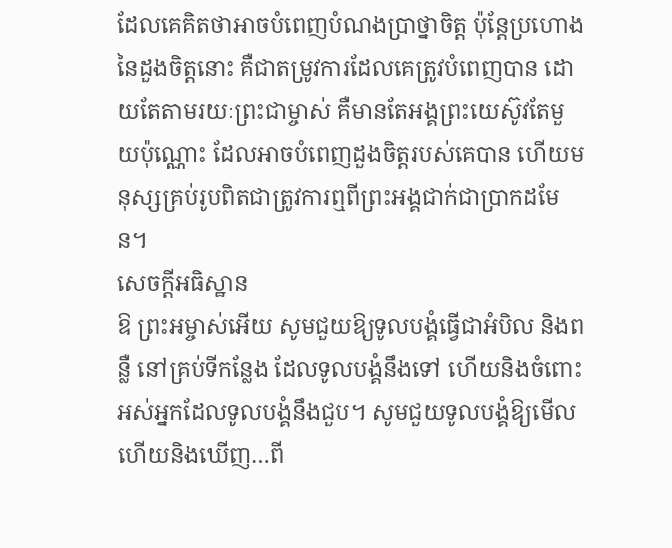ដែលគេគិតថាអាចបំពេញបំណងប្រាថ្នាចិត្ត ប៉ុន្តែប្រហោងនៃដួងចិត្តនោះ គឺជាតម្រូវការដែលគេត្រូវបំពេញបាន ដោយតែតាមរយៈព្រះជាម្ចាស់ គឺមានតែអង្គព្រះយេស៊ូវតែមួយប៉ុណ្ណោះ ដែលអាចបំពេញដួងចិត្តរបស់គេបាន ហើយមនុស្សគ្រប់រូបពិតជាត្រូវការឮពីព្រះអង្គជាក់ជាប្រាកដមែន។
សេចក្ដីអធិស្ឋាន
ឱ ព្រះអម្ចាស់អើយ សូមជួយឱ្យទូលបង្គំធ្វើជាអំបិល និងពន្លឺ នៅគ្រប់ទីកន្លែង ដែលទូលបង្គំនឹងទៅ ហើយនិងចំពោះអស់អ្នកដែលទូលបង្គំនឹងជួប។ សូមជួយទូលបង្គំឱ្យមើល ហើយនិងឃើញ…ពី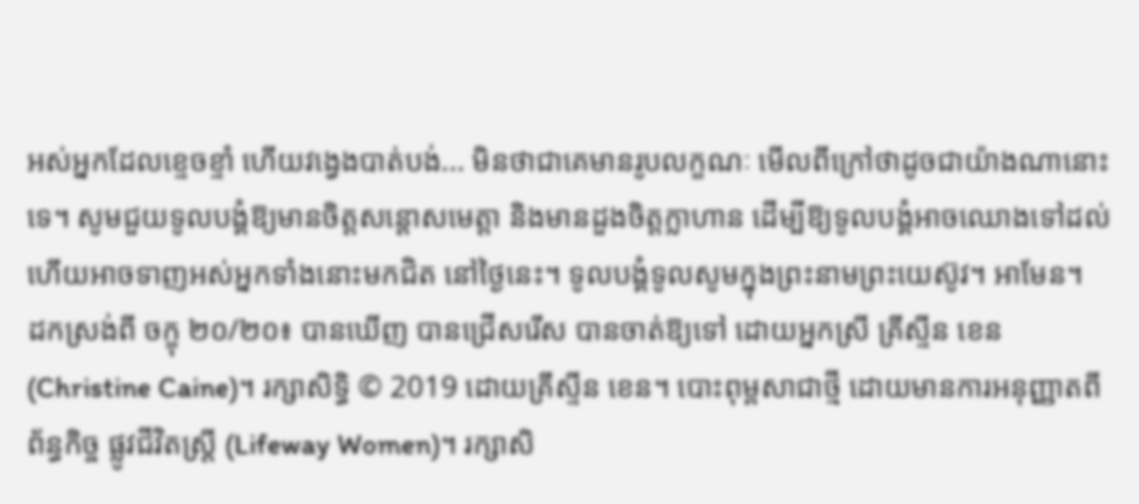អស់អ្នកដែលខ្ទេចខ្ទាំ ហើយវង្វេងបាត់បង់... មិនថាជាគេមានរូបលក្ខណៈ មើលពីក្រៅថាដូចជាយ៉ាងណានោះទេ។ សូមជួយទូលបង្គំឱ្យមានចិត្តសន្ដោសមេត្តា និងមានដួងចិត្តក្លាហាន ដើម្បីឱ្យទូលបង្គំអាចឈោងទៅដល់ ហើយអាចទាញអស់អ្នកទាំងនោះមកជិត នៅថ្ងៃនេះ។ ទូលបង្គំទូលសូមក្នុងព្រះនាមព្រះយេស៊ូវ។ អាមែន។
ដកស្រង់ពី ចក្ខុ ២០/២០៖ បានឃើញ បានជ្រើសរើស បានចាត់ឱ្យទៅ ដោយអ្នកស្រី គ្រីស្ទីន ខេន (Christine Caine)។ រក្សាសិទ្ធិ © 2019 ដោយគ្រីស្ទីន ខេន។ បោះពុម្ពសាជាថ្មី ដោយមានការអនុញ្ញាតពី ព័ន្ធកិច្ច ផ្លូវជីវិតស្រ្តី (Lifeway Women)។ រក្សាសិ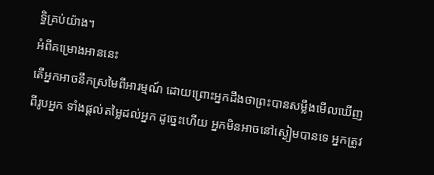ទ្ធិគ្រប់យ៉ាង។
អំពីគម្រោងអាននេះ
តើអ្នកអាចនឹកស្រមៃពីអារម្មណ៍ ដោយព្រោះអ្នកដឹងថាព្រះបានសម្លឹងមើលឃើញពីរូបអ្នក ទាំងផ្ដល់តម្លៃដល់អ្នក ដូច្នេះហើយ អ្នកមិនអាចនៅស្ងៀមបានទេ អ្នកត្រូវ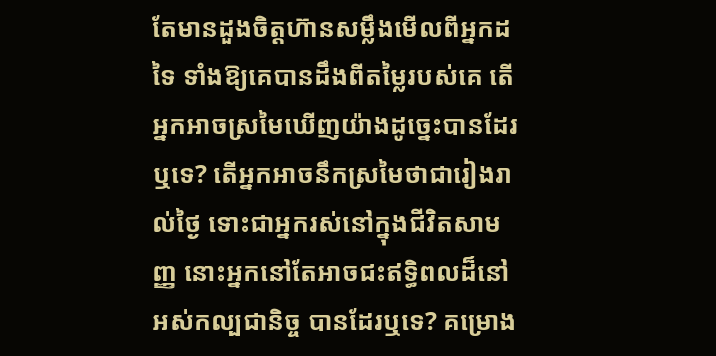តែមានដួងចិត្តហ៊ានសម្លឹងមើលពីអ្នកដទៃ ទាំងឱ្យគេបានដឹងពីតម្លៃរបស់គេ តើអ្នកអាចស្រមៃឃើញយ៉ាងដូច្នេះបានដែរឬទេ? តើអ្នកអាចនឹកស្រមៃថាជារៀងរាល់ថ្ងៃ ទោះជាអ្នករស់នៅក្នុងជីវិតសាមញ្ញ នោះអ្នកនៅតែអាចជះឥទ្ធិពលដ៏នៅអស់កល្បជានិច្ច បានដែរឬទេ? គម្រោង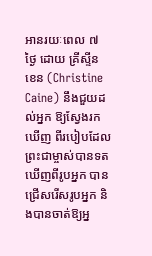អានរយៈពេល ៧ ថ្ងៃ ដោយ គ្រីស្ទីន ខេន (Christine Caine) នឹងជួយដល់អ្នក ឱ្យស្វែងរកឃើញ ពីរបៀបដែលព្រះជាម្ចាស់បានទតឃើញពីរូបអ្នក បានជ្រើសរើសរូបអ្នក និងបានចាត់ឱ្យអ្ន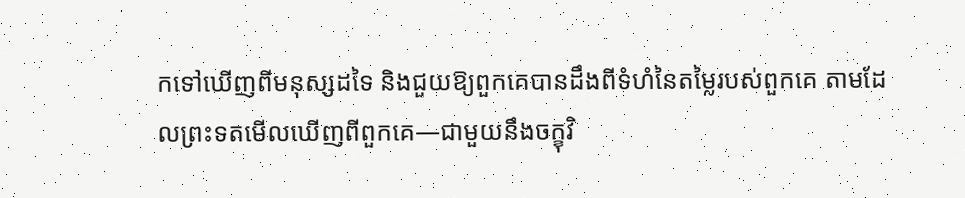កទៅឃើញពីមនុស្សដទៃ និងជួយឱ្យពួកគេបានដឹងពីទំហំនៃតម្លៃរបស់ពួកគេ តាមដែលព្រះទតមើលឃើញពីពួកគេ—ជាមួយនឹងចក្ខុវិ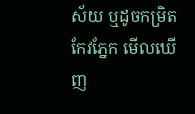ស័យ ឬដូចកម្រិតកែវភ្នែក មើលឃើញ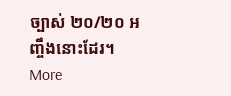ច្បាស់ ២០/២០ អញ្ចឹងនោះដែរ។
More